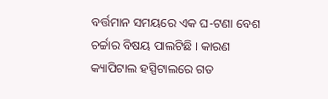ବର୍ତ୍ତମାନ ସମୟରେ ଏକ ଘ-ଟଣା ବେଶ ଚର୍ଚ୍ଚାର ବିଷୟ ପାଲଟିଛି । କାରଣ କ୍ୟାପିଟାଲ ହସ୍ପିଟାଲରେ ଗତ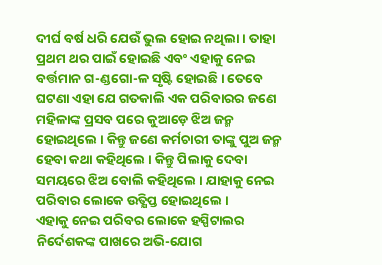ଦୀର୍ଘ ବର୍ଷ ଧରି ଯେଉଁ ଭୁଲ ହୋଇ ନଥିଲା । ତାହା ପ୍ରଥମ ଥର ପାଇଁ ହୋଇଛି ଏବଂ ଏହାକୁ ନେଇ ବର୍ତ୍ତମାନ ଗ-ଣ୍ଡଗୋ-ଳ ସୃଷ୍ଟି ହୋଇଛି । ତେବେ ଘଟଣା ଏହା ଯେ ଗତକାଲି ଏକ ପରିବାରର ଜଣେ ମହିଳାଙ୍କ ପ୍ରସବ ପରେ କୁଆଡ଼େ ଝିଅ ଜନ୍ମ ହୋଇଥିଲେ । କିନ୍ତୁ ଜଣେ କର୍ମଚାରୀ ତାଙ୍କୁ ପୁଅ ଜନ୍ମ ହେବା କଥା କହିଥିଲେ । କିନ୍ତୁ ପିଲାକୁ ଦେବା ସମୟରେ ଝିଅ ବୋଲି କହିଥିଲେ । ଯାହାକୁ ନେଇ ପରିବାର ଲୋକେ ଉତ୍କ୍ଷିପ୍ତ ହୋଇଥିଲେ ।
ଏହାକୁ ନେଇ ପରିବର ଲୋକେ ହସ୍ପିଟାଲର ନିର୍ଦେଶକଙ୍କ ପାଖରେ ଅଭି-ଯୋଗ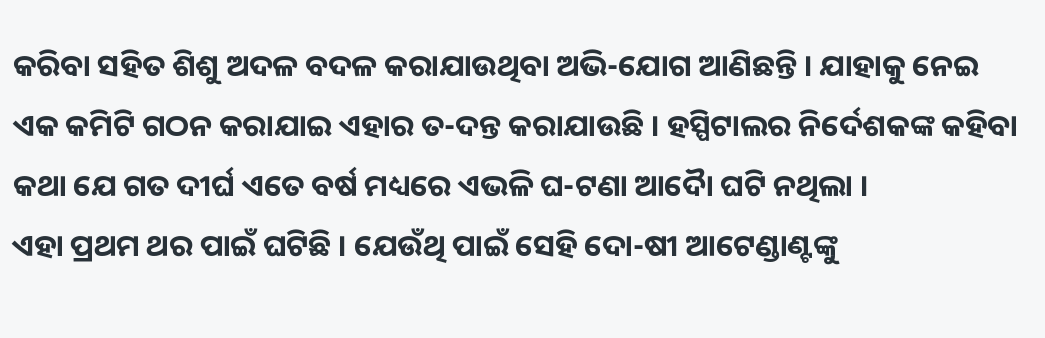କରିବା ସହିତ ଶିଶୁ ଅଦଳ ବଦଳ କରାଯାଉଥିବା ଅଭି-ଯୋଗ ଆଣିଛନ୍ତି । ଯାହାକୁ ନେଇ ଏକ କମିଟି ଗଠନ କରାଯାଇ ଏହାର ତ-ଦନ୍ତ କରାଯାଉଛି । ହସ୍ପିଟାଲର ନିର୍ଦେଶକଙ୍କ କହିବା କଥା ଯେ ଗତ ଦୀର୍ଘ ଏତେ ବର୍ଷ ମଧ୍ୟରେ ଏଭଳି ଘ-ଟଣା ଆଦୋୖ ଘଟି ନଥିଲା ।
ଏହା ପ୍ରଥମ ଥର ପାଇଁ ଘଟିଛି । ଯେଉଁଥି ପାଇଁ ସେହି ଦୋ-ଷୀ ଆଟେଣ୍ଡାଣ୍ଟଙ୍କୁ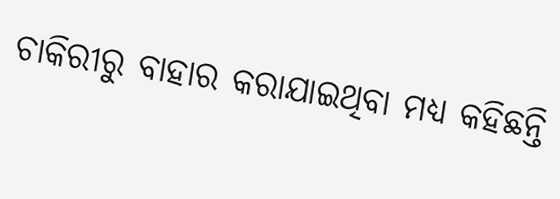ଚାକିରୀରୁ ବାହାର କରାଯାଇଥିବା ମଧ୍ୟ କହିଛନ୍ତି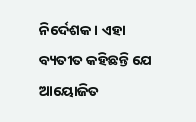ନିର୍ଦେଶକ । ଏହା ବ୍ୟତୀତ କହିଛନ୍ତି ଯେ ଆୟୋଜିତ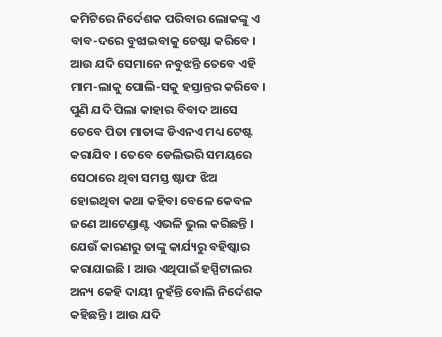କମିଟିରେ ନିର୍ଦେଶକ ପରିବାର ଲୋକଙ୍କୁ ଏ ବାବ-ଦରେ ବୁଝାଇବାକୁ ଚେଷ୍ଟା କରିବେ ।
ଆଉ ଯଦି ସେମାନେ ନବୁଝନ୍ତି ତେବେ ଏହି ମାମ-ଲାକୁ ପୋଲି-ସକୁ ହସ୍ତାନ୍ତର କରିବେ । ପୁଣି ଯଦି ପିଲା କାହାର ବିବାଦ ଆସେ ତେବେ ପିତା ମାତାଙ୍କ ଡିଏନଏ ମଧ୍ୟ ଟେଷ୍ଟ କରାଯିବ । ତେବେ ଡେଲିଭରି ସମୟରେ ସେଠାରେ ଥିବା ସମସ୍ତ ଷ୍ଟାଫ ଝିଅ ହୋଇଥିବା କଥା କହିବା ବେଳେ କେବଳ ଜଣେ ଆଟେଣ୍ଡାଣ୍ଟ ଏଭଳି ଭୁଲ କରିଛନ୍ତି ।
ଯେଉଁ କାରଣରୁ ତାଙ୍କୁ କାର୍ଯ୍ୟରୁ ବହିଷ୍କାର କରାଯାଇଛି । ଆଉ ଏଥିପାଇଁ ହସ୍ପିଟାଲର ଅନ୍ୟ କେହି ଦାୟୀ ନୁହଁନ୍ତି ବୋଲି ନିର୍ଦେଶକ କହିଛନ୍ତି । ଆଉ ଯଦି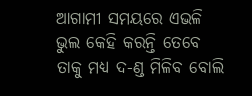ଆଗାମୀ ସମୟରେ ଏଭଳି ଭୁଲ କେହି କରନ୍ତି ତେବେ ତାକୁ ମଧ୍ୟ ଦ-ଣ୍ଡ ମିଳିବ ବୋଲି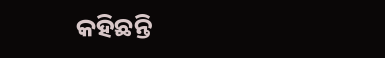କହିଛନ୍ତି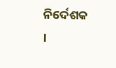ନିର୍ଦେଶକ ।